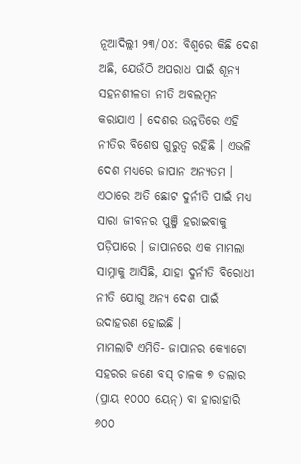ନୂଆଦିଲ୍ଲୀ ୨୩/୦୪: ବିଶ୍ୱରେ କିଛି ଦେଶ ଅଛି, ଯେଉଁଠି ଅପରାଧ ପାଇଁ ଶୂନ୍ୟ ସହନଶୀଳତା ନୀତି ଅବଲମ୍ବନ କରାଯାଏ । ଦେଶର ଉନ୍ନତିରେ ଏହି ନୀତିର ବିଶେଷ ଗୁରୁତ୍ୱ ରହିଛି । ଏଭଳି ଦେଶ ମଧ୍ୟରେ ଜାପାନ ଅନ୍ୟତମ । ଏଠାରେ ଅତି ଛୋଟ ଦୁର୍ନୀତି ପାଇଁ ମଧ୍ୟ ସାରା ଜୀବନର ପୁଞ୍ଜି ହରାଇବାକୁ ପଡ଼ିପାରେ । ଜାପାନରେ ଏକ ମାମଲା ସାମ୍ନାକୁ ଆସିଛି, ଯାହା ଦୁର୍ନୀତି ବିରୋଧୀ ନୀତି ଯୋଗୁ ଅନ୍ୟ ଦେଶ ପାଇଁ ଉଦାହରଣ ହୋଇଛି ।
ମାମଲାଟି ଏମିତି- ଜାପାନର କ୍ୟୋଟୋ ସହରର ଜଣେ ବସ୍ ଚାଳକ ୭ ଡଲାର (ପ୍ରାୟ ୧୦୦୦ ୟେନ୍) ବା ହାରାହାରି ୬୦୦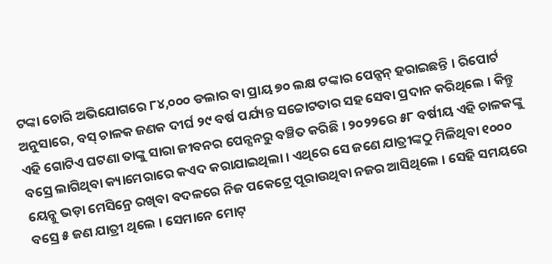ଟଙ୍କା ଚୋରି ଅଭିଯୋଗରେ ୮୪,୦୦୦ ଡଲାର ବା ପ୍ରାୟ ୭୦ ଲକ୍ଷ ଟଙ୍କାର ପେନ୍ସନ୍ ହରାଇଛନ୍ତି । ରିପୋର୍ଟ ଅନୁସାରେ, ବସ୍ ଚାଳକ ଜଣକ ଦୀର୍ଘ ୨୯ ବର୍ଷ ପର୍ଯ୍ୟନ୍ତ ସଚ୍ଚୋଟତାର ସହ ସେବା ପ୍ରଦାନ କରିଥିଲେ । କିନ୍ତୁ ଏହି ଗୋଟିଏ ଘଟଣା ତାଙ୍କୁ ସାରା ଜୀବନର ପେନ୍ସନରୁ ବଞ୍ଚିତ କରିଛି । ୨୦୨୨ରେ ୫୮ ବର୍ଷୀୟ ଏହି ଚାଳକଙ୍କୁ ବସ୍ରେ ଲାଗିଥିବା କ୍ୟାମେରାରେ କଏଦ କରାଯାଇଥିଲା । ଏଥିରେ ସେ ଜଣେ ଯାତ୍ରୀଙ୍କଠୁ ମିଳିଥିବା ୧୦୦୦ ୟେନ୍କୁ ଭଡ଼ା ମେସିନ୍ରେ ରଖିବା ବଦଳରେ ନିଜ ପକେଟ୍ରେ ପୂରାଉଥିବା ନଜର ଆସିଥିଲେ । ସେହି ସମୟରେ ବସ୍ରେ ୫ ଜଣ ଯାତ୍ରୀ ଥିଲେ । ସେମାନେ ମୋଟ୍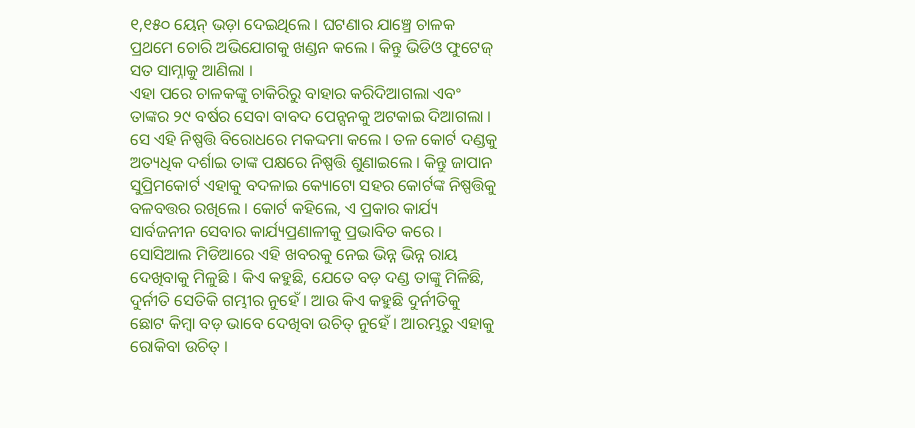୧,୧୫୦ ୟେନ୍ ଭଡ଼ା ଦେଇଥିଲେ । ଘଟଣାର ଯାଞ୍ଚ୍ରେ ଚାଳକ ପ୍ରଥମେ ଚୋରି ଅଭିଯୋଗକୁ ଖଣ୍ଡନ କଲେ । କିନ୍ତୁ ଭିଡିଓ ଫୁଟେଜ୍ ସତ ସାମ୍ନାକୁ ଆଣିଲା ।
ଏହା ପରେ ଚାଳକଙ୍କୁ ଚାକିରିରୁ ବାହାର କରିଦିଆଗଲା ଏବଂ ତାଙ୍କର ୨୯ ବର୍ଷର ସେବା ବାବଦ ପେନ୍ସନକୁ ଅଟକାଇ ଦିଆଗଲା । ସେ ଏହି ନିଷ୍ପତ୍ତି ବିରୋଧରେ ମକଦ୍ଦମା କଲେ । ତଳ କୋର୍ଟ ଦଣ୍ଡକୁ ଅତ୍ୟଧିକ ଦର୍ଶାଇ ତାଙ୍କ ପକ୍ଷରେ ନିଷ୍ପତ୍ତି ଶୁଣାଇଲେ । କିନ୍ତୁ ଜାପାନ ସୁପ୍ରିମକୋର୍ଟ ଏହାକୁ ବଦଳାଇ କ୍ୟୋଟୋ ସହର କୋର୍ଟଙ୍କ ନିଷ୍ପତ୍ତିକୁ ବଳବତ୍ତର ରଖିଲେ । କୋର୍ଟ କହିଲେ, ଏ ପ୍ରକାର କାର୍ଯ୍ୟ ସାର୍ବଜନୀନ ସେବାର କାର୍ଯ୍ୟପ୍ରଣାଳୀକୁ ପ୍ରଭାବିତ କରେ । ସୋସିଆଲ ମିଡିଆରେ ଏହି ଖବରକୁ ନେଇ ଭିନ୍ନ ଭିନ୍ନ ରାୟ ଦେଖିବାକୁ ମିଳୁଛି । କିଏ କହୁଛି, ଯେତେ ବଡ଼ ଦଣ୍ଡ ତାଙ୍କୁ ମିଳିଛି, ଦୁର୍ନୀତି ସେତିକି ଗମ୍ଭୀର ନୁହେଁ । ଆଉ କିଏ କହୁଛି ଦୁର୍ନୀତିକୁ ଛୋଟ କିମ୍ବା ବଡ଼ ଭାବେ ଦେଖିବା ଉଚିତ୍ ନୁହେଁ । ଆରମ୍ଭରୁ ଏହାକୁ ରୋକିବା ଉଚିତ୍ ।